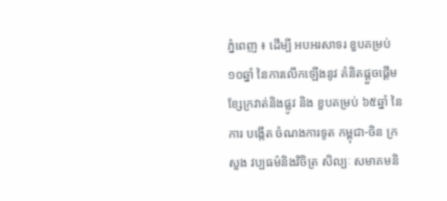ភ្នំពេញ ៖ ដើម្បី អបអរសាទរ ខួបគម្រប់ ១០ឆ្នាំ នៃការលើកឡើងនូវ គំនិតផ្ដួចផ្ដើម ខ្សែក្រវាត់និងផ្លូវ និង ខួបគម្រប់ ៦៥ឆ្នាំ នៃ ការ បង្កើត ចំណងការទូត កម្ពុជា-ចិន ក្រសួង វប្បធម៌និងវិចិត្រ សិល្បៈ សមាគមនិ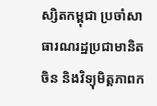ស្សិតកម្ពុជា ប្រចាំសាធារណរដ្ឋប្រជាមានិតចិន និងវិទ្យុមិត្តភាពក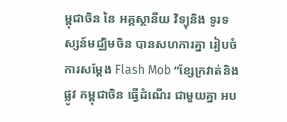ម្ពុជាចិន នៃ អគ្គស្ថានីយ វិទ្យុនិង ទូរទស្សន៍មជ្ឈិមចិន បានសហការគ្នា រៀបចំការសម្ដែង Flash Mob “ខ្សែក្រវាត់និងផ្លូវ កម្ពុជាចិន ធ្វើដំណើរ ជាមួយគ្នា អប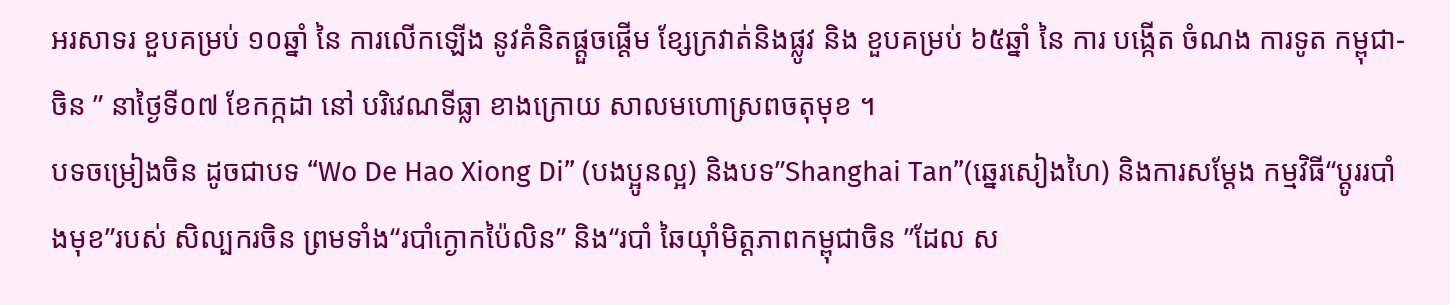អរសាទរ ខួបគម្រប់ ១០ឆ្នាំ នៃ ការលើកឡើង នូវគំនិតផ្ដួចផ្ដើម ខ្សែក្រវាត់និងផ្លូវ និង ខួបគម្រប់ ៦៥ឆ្នាំ នៃ ការ បង្កើត ចំណង ការទូត កម្ពុជា-ចិន ” នាថ្ងៃទី០៧ ខែកក្កដា នៅ បរិវេណទីធ្លា ខាងក្រោយ សាលមហោស្រពចតុមុខ ។
បទចម្រៀងចិន ដូចជាបទ “Wo De Hao Xiong Di” (បងប្អូនល្អ) និងបទ”Shanghai Tan”(ឆ្នេរសៀងហៃ) និងការសម្ដែង កម្មវិធី“ប្ដូររបាំងមុខ”របស់ សិល្បករចិន ព្រមទាំង“របាំក្ងោកប៉ៃលិន” និង“របាំ ឆៃយ៉ាំមិត្តភាពកម្ពុជាចិន ”ដែល ស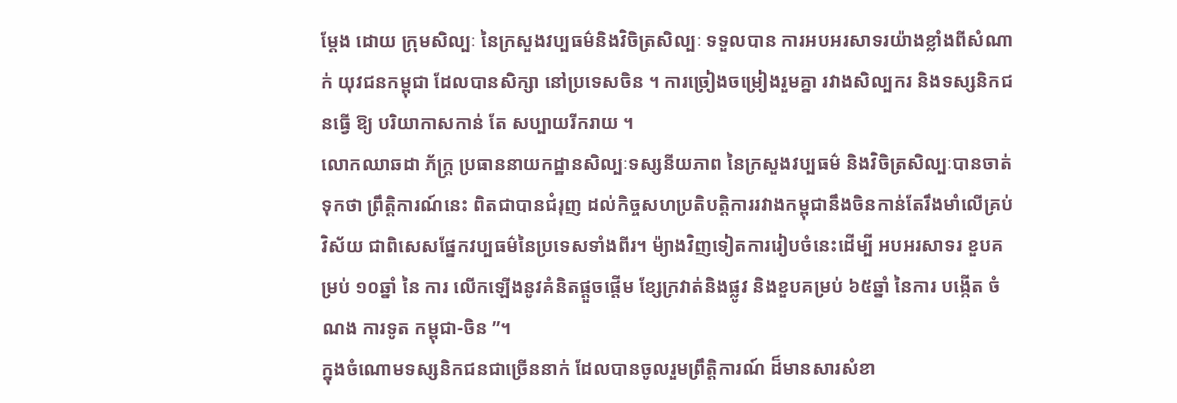ម្ដែង ដោយ ក្រុមសិល្បៈ នៃក្រសួងវប្បធម៌និងវិចិត្រសិល្បៈ ទទួលបាន ការអបអរសាទរយ៉ាងខ្លាំងពីសំណាក់ យុវជនកម្ពុជា ដែលបានសិក្សា នៅប្រទេសចិន ។ ការច្រៀងចម្រៀងរួមគ្នា រវាងសិល្បករ និងទស្សនិកជនធ្វើ ឱ្យ បរិយាកាសកាន់ តែ សប្បាយរីករាយ ។
លោកឈាឆដា ភ័ក្រ្ត ប្រធាននាយកដ្ឋានសិល្បៈទស្សនីយភាព នៃក្រសួងវប្បធម៌ និងវិចិត្រសិល្បៈបានចាត់ទុកថា ព្រឹត្តិការណ៍នេះ ពិតជាបានជំរុញ ដល់កិច្ចសហប្រតិបត្តិការរវាងកម្ពុជានឹងចិនកាន់តែរឹងមាំលើគ្រប់វិស័យ ជាពិសេសផ្នែកវប្បធម៌នៃប្រទេសទាំងពីរ។ ម៉្យាងវិញទៀតការរៀបចំនេះដើម្បី អបអរសាទរ ខួបគម្រប់ ១០ឆ្នាំ នៃ ការ លើកឡើងនូវគំនិតផ្ដួចផ្ដើម ខ្សែក្រវាត់និងផ្លូវ និងខួបគម្រប់ ៦៥ឆ្នាំ នៃការ បង្កើត ចំណង ការទូត កម្ពុជា-ចិន ”។
ក្នុងចំណោមទស្សនិកជនជាច្រើននាក់ ដែលបានចូលរួមព្រឹត្តិការណ៍ ដ៏មានសារសំខា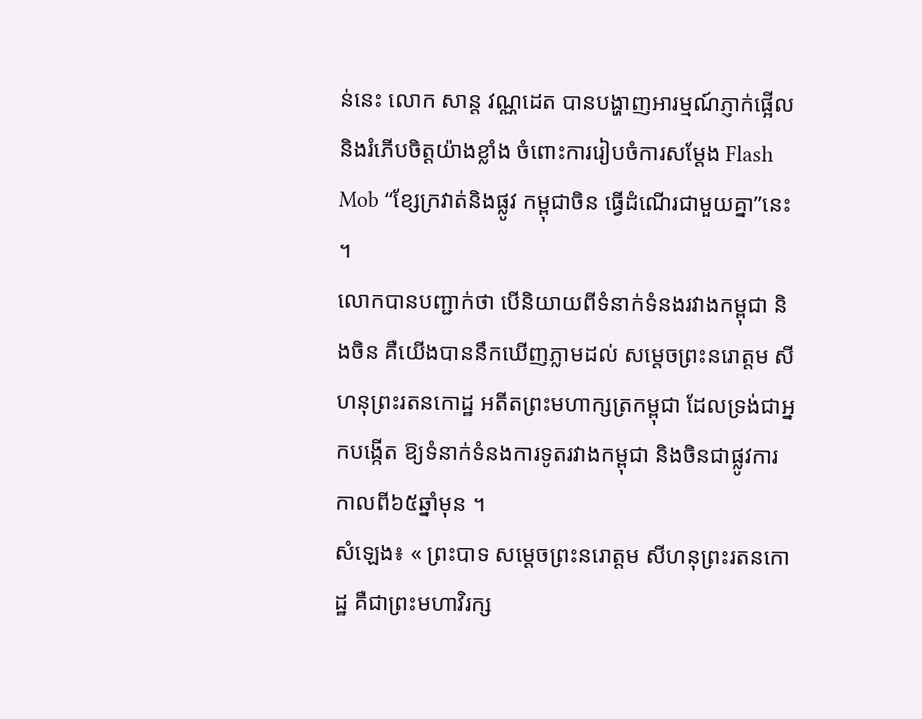ន់នេះ លោក សាន្ត វណ្ណដេត បានបង្ហាញអារម្មណ៍ភ្ញាក់ផ្អើល និងរំភើបចិត្តយ៉ាងខ្លាំង ចំពោះការរៀបចំការសម្តែង Flash Mob “ខ្សែក្រវាត់និងផ្លូវ កម្ពុជាចិន ធ្វើដំណើរជាមួយគ្នា”នេះ ។
លោកបានបញ្ជាក់ថា បើនិយាយពីទំនាក់ទំនងរវាងកម្ពុជា និងចិន គឺយើងបាននឹកឃើញភ្លាមដល់ សម្តេចព្រះនរោត្តម សីហនុព្រះរតនកោដ្ឋ អតីតព្រះមហាក្សត្រកម្ពុជា ដែលទ្រង់ជាអ្នកបង្កើត ឱ្យទំនាក់ទំនងការទូតរវាងកម្ពុជា និងចិនជាផ្លូវការកាលពី៦៥ឆ្នាំមុន ។
សំឡេង៖ « ព្រះបាទ សម្តេចព្រះនរោត្តម សីហនុព្រះរតនកោដ្ឋ គឺជាព្រះមហាវិរក្ស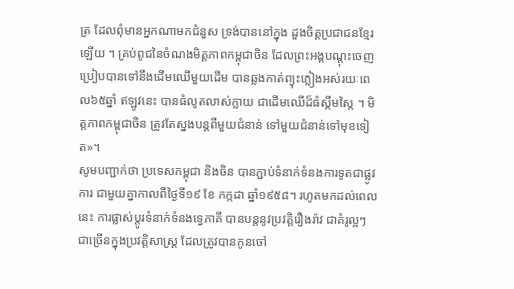ត្រ ដែលពុំមានអ្នកណាមកជំនួស ទ្រង់បាននៅក្នុង ដួងចិត្តប្រជាជនខ្មែរឡើយ ។ គ្រប់ពូជនៃចំណងមិត្តភាពកម្ពុជាចិន ដែលព្រះអង្គបណ្តុះចេញ ប្រៀបបានទៅនឹងដើមឈើមួយដើម បានឆ្លងកាត់ព្យុះភ្លៀងអស់រយៈពេល៦៥ឆ្នាំ ឥឡូវនេះ បានធំលូតលាស់ក្លាយ ជាដើមឈើដ៏ធំស្កឹមស្កៃ ។ មិត្តភាពកម្ពុជាចិន ត្រូវតែស្នងបន្តពីមួយជំនាន់ ទៅមួយជំនាន់ទៅមុខទៀត»។
សូមបញ្ជាក់ថា ប្រទេសកម្ពុជា និងចិន បានភ្ជាប់ទំនាក់ទំនងការទូតជាផ្លូវការ ជាមួយគ្នាកាលពីថ្ងៃទី១៩ ខែ កក្កដា ឆ្នាំ១៩៥៨។ រហូតមកដល់ពេលនេះ ការផ្លាស់ប្តូរទំនាក់ទំនងទេ្វភាគី បានបន្តនូវប្រវត្តិរឿងរ៉ាវ ជាគំរូល្អៗ ជាច្រើនក្នុងប្រវត្តិសាស្ត្រ ដែលត្រូវបានកូនចៅ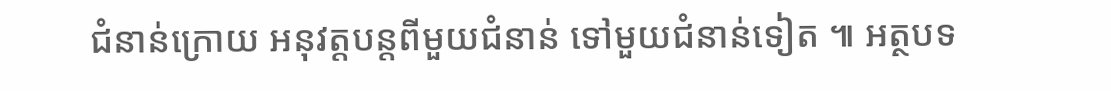ជំនាន់ក្រោយ អនុវត្តបន្តពីមួយជំនាន់ ទៅមួយជំនាន់ទៀត ៕ អត្ថបទ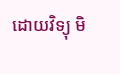ដោយវិទ្យុ មិ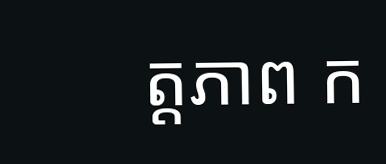ត្តភាព ក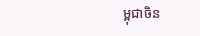ម្ពុជាចិន